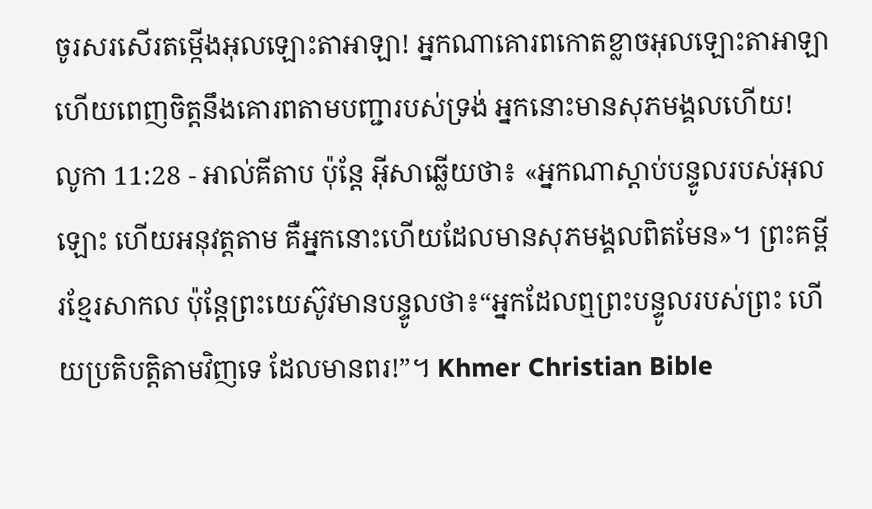ចូរសរសើរតម្កើងអុលឡោះតាអាឡា! អ្នកណាគោរពកោតខ្លាចអុលឡោះតាអាឡា ហើយពេញចិត្តនឹងគោរពតាមបញ្ជារបស់ទ្រង់ អ្នកនោះមានសុភមង្គលហើយ!
លូកា 11:28 - អាល់គីតាប ប៉ុន្តែ អ៊ីសាឆ្លើយថា៖ «អ្នកណាស្ដាប់បន្ទូលរបស់អុលឡោះ ហើយអនុវត្ដតាម គឺអ្នកនោះហើយដែលមានសុភមង្គលពិតមែន»។ ព្រះគម្ពីរខ្មែរសាកល ប៉ុន្តែព្រះយេស៊ូវមានបន្ទូលថា៖“អ្នកដែលឮព្រះបន្ទូលរបស់ព្រះ ហើយប្រតិបត្តិតាមវិញទេ ដែលមានពរ!”។ Khmer Christian Bible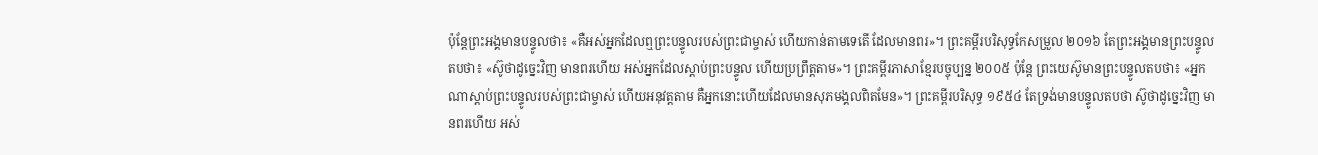ប៉ុន្ដែព្រះអង្គមានបន្ទូលថា៖ «គឺអស់អ្នកដែលឮព្រះបន្ទូលរបស់ព្រះជាម្ចាស់ ហើយកាន់តាមទេតើ ដែលមានពរ»។ ព្រះគម្ពីរបរិសុទ្ធកែសម្រួល ២០១៦ តែព្រះអង្គមានព្រះបន្ទូលតបថា៖ «ស៊ូថាដូច្នេះវិញ មានពរហើយ អស់អ្នកដែលស្តាប់ព្រះបន្ទូល ហើយប្រព្រឹត្តតាម»។ ព្រះគម្ពីរភាសាខ្មែរបច្ចុប្បន្ន ២០០៥ ប៉ុន្តែ ព្រះយេស៊ូមានព្រះបន្ទូលតបថា៖ «អ្នកណាស្ដាប់ព្រះបន្ទូលរបស់ព្រះជាម្ចាស់ ហើយអនុវត្តតាម គឺអ្នកនោះហើយដែលមានសុភមង្គលពិតមែន»។ ព្រះគម្ពីរបរិសុទ្ធ ១៩៥៤ តែទ្រង់មានបន្ទូលតបថា ស៊ូថាដូច្នេះវិញ មានពរហើយ អស់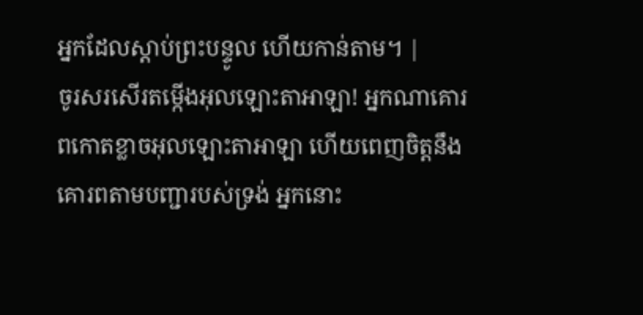អ្នកដែលស្តាប់ព្រះបន្ទូល ហើយកាន់តាម។ |
ចូរសរសើរតម្កើងអុលឡោះតាអាឡា! អ្នកណាគោរពកោតខ្លាចអុលឡោះតាអាឡា ហើយពេញចិត្តនឹងគោរពតាមបញ្ជារបស់ទ្រង់ អ្នកនោះ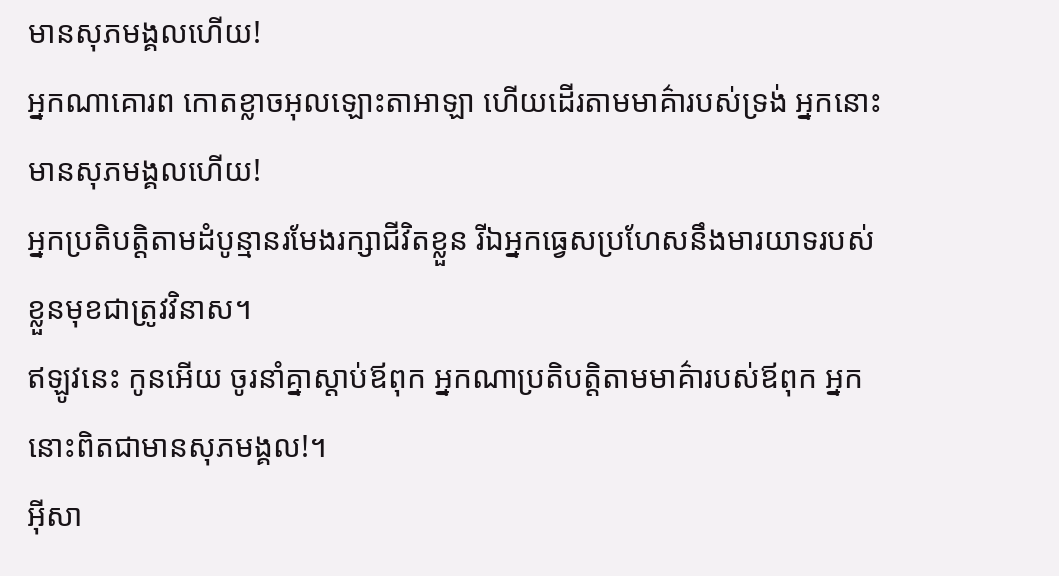មានសុភមង្គលហើយ!
អ្នកណាគោរព កោតខ្លាចអុលឡោះតាអាឡា ហើយដើរតាមមាគ៌ារបស់ទ្រង់ អ្នកនោះមានសុភមង្គលហើយ!
អ្នកប្រតិបត្តិតាមដំបូន្មានរមែងរក្សាជីវិតខ្លួន រីឯអ្នកធ្វេសប្រហែសនឹងមារយាទរបស់ខ្លួនមុខជាត្រូវវិនាស។
ឥឡូវនេះ កូនអើយ ចូរនាំគ្នាស្ដាប់ឪពុក អ្នកណាប្រតិបត្តិតាមមាគ៌ារបស់ឪពុក អ្នកនោះពិតជាមានសុភមង្គល!។
អ៊ីសា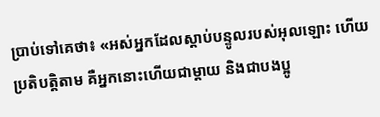ប្រាប់ទៅគេថា៖ «អស់អ្នកដែលស្ដាប់បន្ទូលរបស់អុលឡោះ ហើយប្រតិបត្ដិតាម គឺអ្នកនោះហើយជាម្ដាយ និងជាបងប្អូ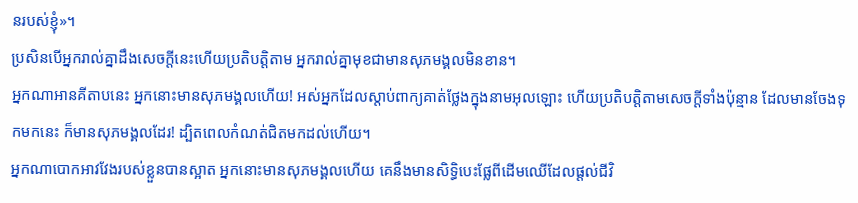នរបស់ខ្ញុំ»។
ប្រសិនបើអ្នករាល់គ្នាដឹងសេចក្ដីនេះហើយប្រតិបត្ដិតាម អ្នករាល់គ្នាមុខជាមានសុភមង្គលមិនខាន។
អ្នកណាអានគីតាបនេះ អ្នកនោះមានសុភមង្គលហើយ! អស់អ្នកដែលស្ដាប់ពាក្យគាត់ថ្លែងក្នុងនាមអុលឡោះ ហើយប្រតិបត្ដិតាមសេចក្ដីទាំងប៉ុន្មាន ដែលមានចែងទុកមកនេះ ក៏មានសុភមង្គលដែរ! ដ្បិតពេលកំណត់ជិតមកដល់ហើយ។
អ្នកណាបោកអាវវែងរបស់ខ្លួនបានស្អាត អ្នកនោះមានសុភមង្គលហើយ គេនឹងមានសិទ្ធិបេះផ្លែពីដើមឈើដែលផ្ដល់ជីវិ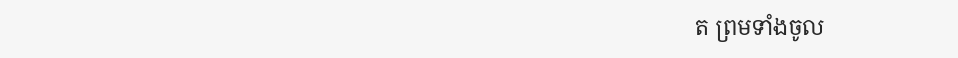ត ព្រមទាំងចូល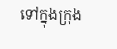ទៅក្នុងក្រុង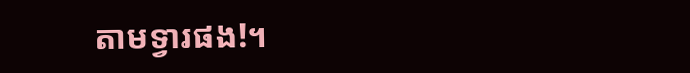តាមទ្វារផង!។